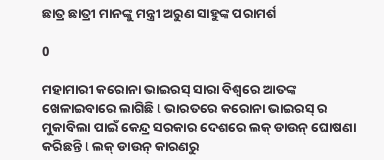ଛାତ୍ର ଛାତ୍ରୀ ମାନଙ୍କୁ ମନ୍ତ୍ରୀ ଅରୁଣ ସାହୁଙ୍କ ପରାମର୍ଶ

0

ମହାମାରୀ କରୋନା ଭାଇରସ୍ ସାରା ବିଶ୍ୱରେ ଆତଙ୍କ ଖେଳାଇବାରେ ଲାଗିଛି l ଭାରତରେ କରୋନା ଭାଇରସ୍ ର ମୁକାବିଲା ପାଇଁ କେନ୍ଦ୍ର ସରକାର ଦେଶରେ ଲକ୍ ଡାଉନ୍ ଘୋଷଣା କରିଛନ୍ତି l ଲକ୍ ଡାଉନ୍ କାରଣରୁ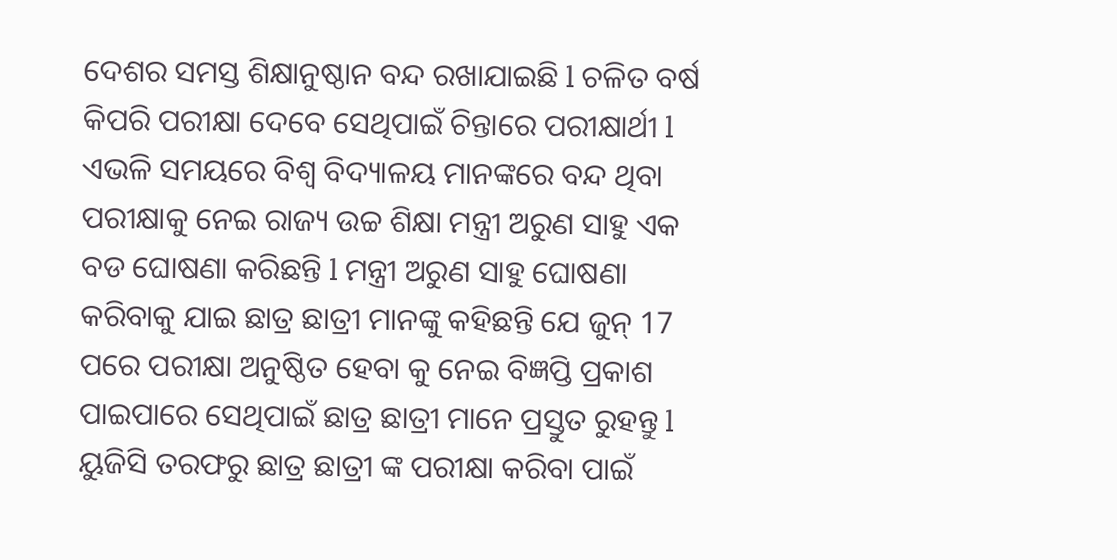ଦେଶର ସମସ୍ତ ଶିକ୍ଷାନୁଷ୍ଠାନ ବନ୍ଦ ରଖାଯାଇଛି l ଚଳିତ ବର୍ଷ କିପରି ପରୀକ୍ଷା ଦେବେ ସେଥିପାଇଁ ଚିନ୍ତାରେ ପରୀକ୍ଷାର୍ଥୀ l ଏଭଳି ସମୟରେ ବିଶ୍ୱ ବିଦ୍ୟାଳୟ ମାନଙ୍କରେ ବନ୍ଦ ଥିବା ପରୀକ୍ଷାକୁ ନେଇ ରାଜ୍ୟ ଉଚ୍ଚ ଶିକ୍ଷା ମନ୍ତ୍ରୀ ଅରୁଣ ସାହୁ ଏକ ବଡ ଘୋଷଣା କରିଛନ୍ତି l ମନ୍ତ୍ରୀ ଅରୁଣ ସାହୁ ଘୋଷଣା କରିବାକୁ ଯାଇ ଛାତ୍ର ଛାତ୍ରୀ ମାନଙ୍କୁ କହିଛନ୍ତି ଯେ ଜୁନ୍ 17 ପରେ ପରୀକ୍ଷା ଅନୁଷ୍ଠିତ ହେବା କୁ ନେଇ ବିଜ୍ଞପ୍ତି ପ୍ରକାଶ ପାଇପାରେ ସେଥିପାଇଁ ଛାତ୍ର ଛାତ୍ରୀ ମାନେ ପ୍ରସ୍ତୁତ ରୁହନ୍ତୁ l ୟୁଜିସି ତରଫରୁ ଛାତ୍ର ଛାତ୍ରୀ ଙ୍କ ପରୀକ୍ଷା କରିବା ପାଇଁ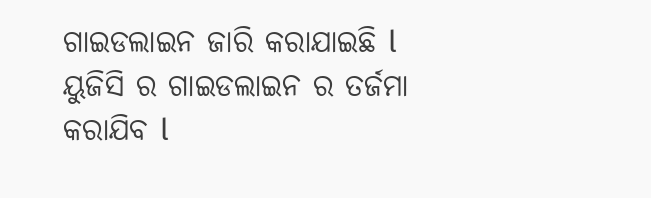ଗାଇଡଲାଇନ ଜାରି କରାଯାଇଛି l ୟୁଜିସି ର ଗାଇଡଲାଇନ ର ତର୍ଜମା କରାଯିବ l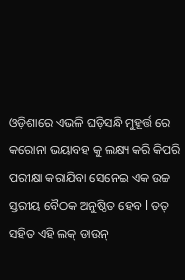ଓଡ଼ିଶାରେ ଏଭଳି ଘଡ଼ିସନ୍ଧି ମୁହୂର୍ତ୍ତ ରେ କରୋନା ଭୟାବହ କୁ ଲକ୍ଷ୍ୟ କରି କିପରି ପରୀକ୍ଷା କରାଯିବା ସେନେଇ ଏକ ଉଚ୍ଚ ସ୍ତରୀୟ ବୈଠକ ଅନୁଷ୍ଠିତ ହେବ l ତତ୍ ସହିତ ଏହି ଲକ୍ ଡାଉନ୍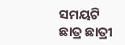ସମୟଟି ଛାତ୍ର ଛାତ୍ରୀ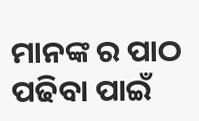ମାନଙ୍କ ର ପାଠ ପଢିବା ପାଇଁ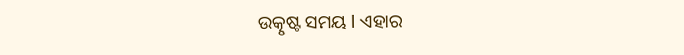ଉତ୍କୃଷ୍ଟ ସମୟ l ଏହାର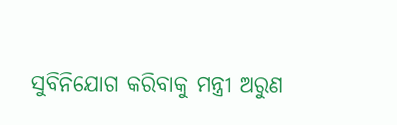ସୁବିନିଯୋଗ କରିବାକୁ ମନ୍ତ୍ରୀ ଅରୁଣ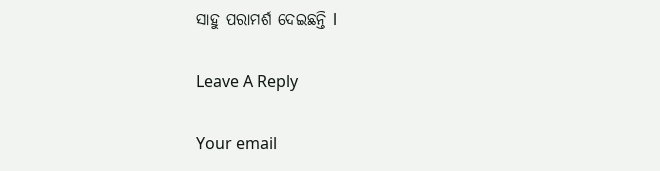ସାହୁ ପରାମର୍ଶ ଦେଇଛନ୍ତି l

Leave A Reply

Your email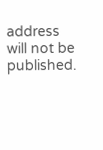address will not be published.